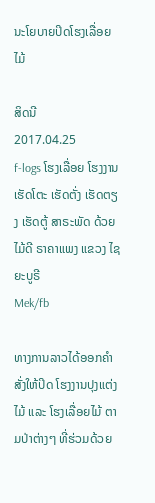ນະໂຍບາຍປິດໂຮງເລື່ອຍ ໄມ້

ສິດນີ
2017.04.25
f-logs ໂຮງເລື່ອຍ ໂຮງງານ ເຮັດໂຕະ ເຮັດຕັ່ງ ເຮັດຕຽງ ເຮັດຕູ້ ສາຣະພັດ ດ້ວຍໄມ້ດີ ຣາຄາແພງ ແຂວງ ໄຊຍະບູຣີ
Mek/fb

ທາງການລາວໄດ້ອອກຄຳສັ່ງໃຫ້ປິດ ໂຮງງານປຸງແຕ່ງໄມ້ ແລະ ໂຮງເລື່ອຍໄມ້ ຕາມປ່າຕ່າງໆ ທີ່ຮ່ວມດ້ວຍ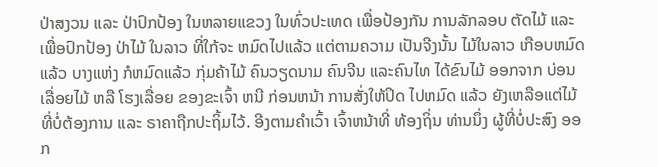ປ່າສງວນ ແລະ ປ່າປົກປ້ອງ ໃນຫລາຍແຂວງ ໃນທົ່ວປະເທດ ເພື່ອປ້ອງກັນ ການລັກລອບ ຕັດໄມ້ ແລະ ເພື່ອປົກປ້ອງ ປ່າໄມ້ ໃນລາວ ທີ່ໃກ້ຈະ ຫມົດໄປແລ້ວ ແຕ່ຕາມຄວາມ ເປັນຈີງນັ້ນ ໄມ້ໃນລາວ ເກືອບຫມົດແລ້ວ ບາງແຫ່ງ ກໍຫມົດແລ້ວ ກຸ່ມຄ້າໄມ້ ຄົນວຽດນາມ ຄົນຈີນ ແລະຄົນໄທ ໄດ້ຂົນໄມ້ ອອກຈາກ ບ່ອນເລື່ອຍໄມ້ ຫລື ໂຮງເລື່ອຍ ຂອງຂະເຈົ້າ ຫນີ ກ່ອນຫນ້າ ການສັ່ງໃຫ້ປິດ ໄປຫມົດ ແລ້ວ ຍັງເຫລືອແຕ່ໄມ້ ທີ່ບໍ່ຕ້ອງການ ແລະ ຣາຄາຖືກປະຖິ້ມໄວ້. ອີງຕາມຄຳເວົ້າ ເຈົ້າຫນ້າທີ່ ທ້ອງຖິ່ນ ທ່ານນຶ່ງ ຜູ້ທີ່ບໍ່ປະສົງ ອອກ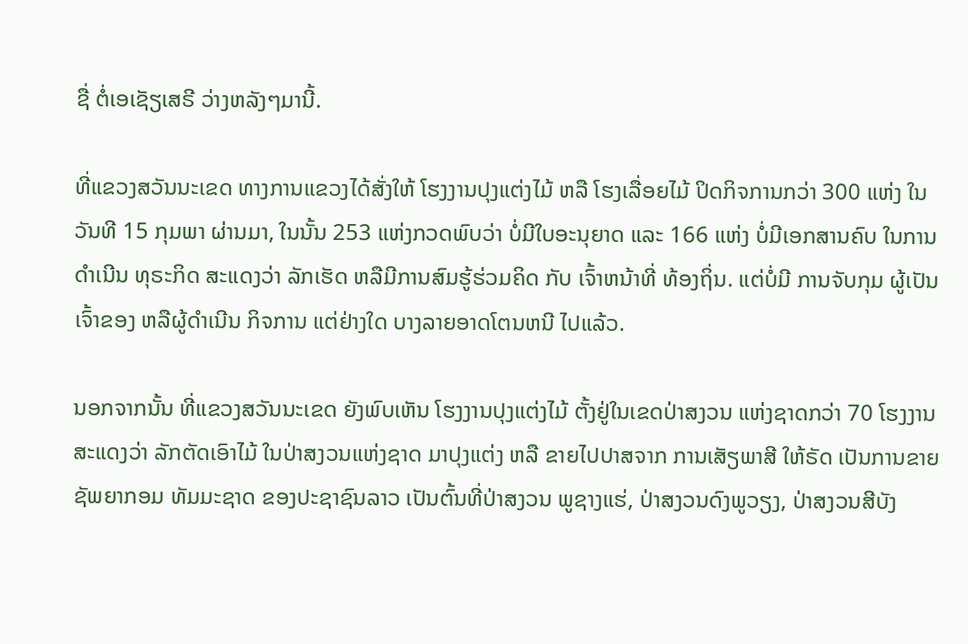ຊື່ ຕໍ່ເອເຊັຽເສຣີ ວ່າງຫລັງໆມານີ້.

ທີ່ແຂວງສວັນນະເຂດ ທາງການແຂວງໄດ້ສັ່ງໃຫ້ ໂຮງງານປຸງແຕ່ງໄມ້ ຫລື ໂຮງເລື່ອຍໄມ້ ປິດກິຈການກວ່າ 300 ແຫ່ງ ໃນວັນທີ 15 ກຸມພາ ຜ່ານມາ, ໃນນັ້ນ 253 ແຫ່ງກວດພົບວ່າ ບໍ່ມີໃບອະນຸຍາດ ແລະ 166 ແຫ່ງ ບໍ່ມີເອກສານຄົບ ໃນການດຳເນີນ ທຸຣະກິດ ສະແດງວ່າ ລັກເຮັດ ຫລືມີການສົມຮູ້ຮ່ວມຄິດ ກັບ ເຈົ້າຫນ້າທີ່ ທ້ອງຖິ່ນ. ແຕ່ບໍ່ມີ ການຈັບກຸມ ຜູ້ເປັນເຈົ້າຂອງ ຫລືຜູ້ດຳເນີນ ກິຈການ ແຕ່ຢ່າງໃດ ບາງລາຍອາດໂຕນຫນີ ໄປແລ້ວ.

ນອກຈາກນັ້ນ ທີ່ແຂວງສວັນນະເຂດ ຍັງພົບເຫັນ ໂຮງງານປຸງແຕ່ງໄມ້ ຕັ້ງຢູ່ໃນເຂດປ່າສງວນ ແຫ່ງຊາດກວ່າ 70 ໂຮງງານ ສະແດງວ່າ ລັກຕັດເອົາໄມ້ ໃນປ່າສງວນແຫ່ງຊາດ ມາປຸງແຕ່ງ ຫລື ຂາຍໄປປາສຈາກ ການເສັຽພາສີ ໃຫ້ຣັດ ເປັນການຂາຍ ຊັພຍາກອມ ທັມມະຊາດ ຂອງປະຊາຊົນລາວ ເປັນຕົ້ນທີ່ປ່າສງວນ ພູຊາງແຮ່, ປ່າສງວນດົງພູວຽງ, ປ່າສງວນສີບັງ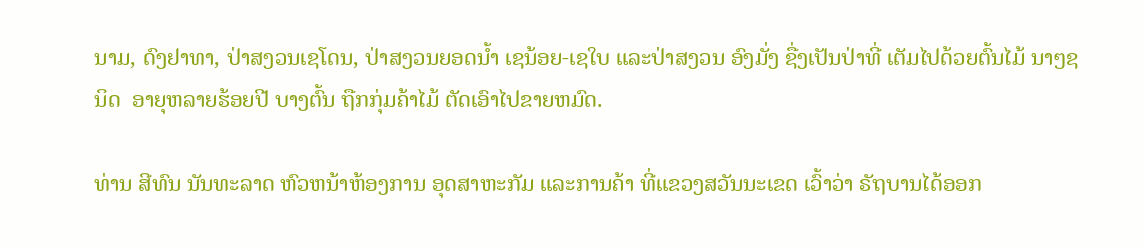ນາມ, ດົງຢາທາ, ປ່າສງວນເຊໂດນ, ປ່າສງວນຍອດນ້ຳ ເຊນ້ອຍ-ເຊໃບ ແລະປ່າສງວນ ອົງມັ່ງ ຊື່ງເປັນປ່າທີ່ ເຕັມໄປດ້ວຍຕົ້ນໄມ້ ນາໆຊນິດ  ອາຍຸຫລາຍຮ້ອຍປີ ບາງຕົ້ນ ຖືກກຸ່ມຄ້າໄມ້ ຕັດເອົາໄປຂາຍຫມົດ.

ທ່ານ ສີທົນ ນັນທະລາດ ຫົວຫນ້າຫ້ອງການ ອຸດສາຫະກັມ ແລະການຄ້າ ທີ່ແຂວງສວັນນະເຂດ ເວົ້າວ່າ ຣັຖບານໄດ້ອອກ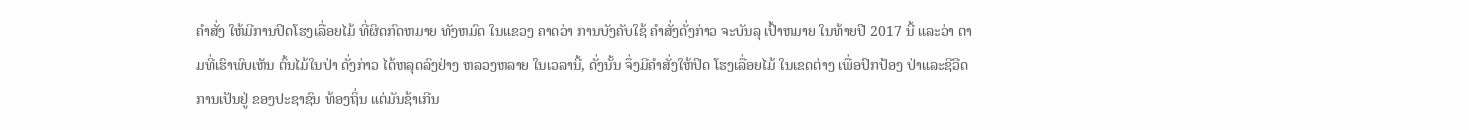ຄຳສັ່ງ ໃຫ້ມີການປິດໂຮງເລື່ອຍໄມ້ ທີ່ຜິດກົດຫມາຍ ທັງຫມົດ ໃນແຂວງ ຄາດວ່າ ການບັງຄັບໃຊ້ ຄຳສັ່ງດັ່ງກ່າວ ຈະບັນລຸ ເປົ້າຫມາຍ ໃນທ້າຍປີ 2017 ນີ້ ແລະວ່າ ຕາມທີ່ເຮົາພົບເຫັນ ຕົ້ນໄມ້ໃນປ່າ ດັ່ງກ່າວ ໄດ້ຫລຸດລົງຢ່າງ ຫລວງຫລາຍ ໃນເວລານີ້, ດັ່ງນັ້ນ ຈຶ່ງມີຄຳສັ່ງໃຫ້ປິດ ໂຮງເລື່ອຍໄມ້ ໃນເຂດຕ່າງ ເພື່ອປົກປ້ອງ ປ່າແລະຊີວີດການເປັນຢູ່ ຂອງປະຊາຊົນ ທ້ອງຖິ່ນ ແຕ່ມັນຊ້າເກີນ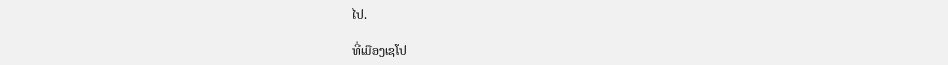ໄປ.

ທີ່ເມືອງເຊໂປ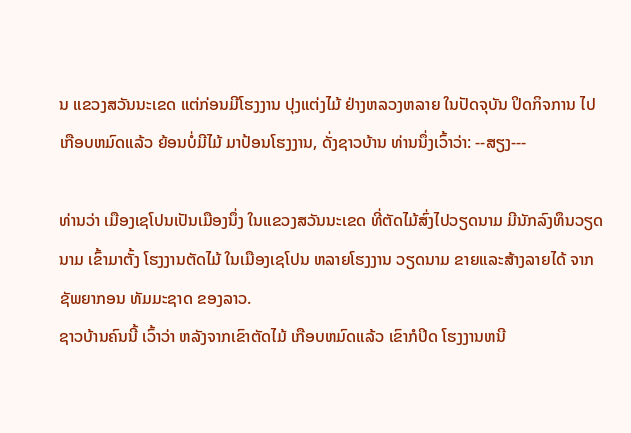ນ ແຂວງສວັນນະເຂດ ແຕ່ກ່ອນມີໂຮງງານ ປຸງແຕ່ງໄມ້ ຢ່າງຫລວງຫລາຍ ໃນປັດຈຸບັນ ປິດກິຈການ ໄປເກືອບຫມົດແລ້ວ ຍ້ອນບໍ່ມີໄມ້ ມາປ້ອນໂຮງງານ, ດັ່ງຊາວບ້ານ ທ່ານນຶ່ງເວົ້າວ່າ: --ສຽງ---

ທ່ານວ່າ ເມືອງເຊໂປນເປັນເມືອງນຶ່ງ ໃນແຂວງສວັນນະເຂດ ທີ່ຕັດໄມ້ສົ່ງໄປວຽດນາມ ມີນັກລົງທຶນວຽດນາມ ເຂົ້າມາຕັ້ງ ໂຮງງານຕັດໄມ້ ໃນເມືອງເຊໂປນ ຫລາຍໂຮງງານ ວຽດນາມ ຂາຍແລະສ້າງລາຍໄດ້ ຈາກຊັພຍາກອນ ທັມມະຊາດ ຂອງລາວ.
ຊາວບ້ານຄົນນີ້ ເວົ້າວ່າ ຫລັງຈາກເຂົາຕັດໄມ້ ເກືອບຫມົດແລ້ວ ເຂົາກໍປິດ ໂຮງງານຫນີ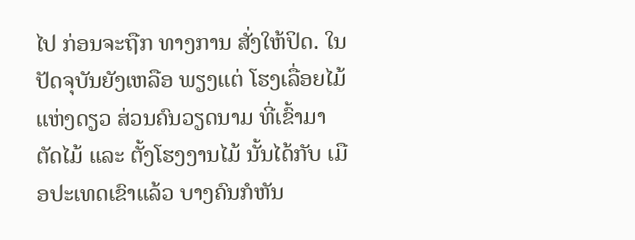ໄປ ກ່ອນຈະຖືກ ທາງການ ສັ່ງໃຫ້ປິດ. ໃນປັດຈຸບັນຍັງເຫລືອ ພຽງແຕ່ ໂຮງເລື່ອຍໄມ້ ແຫ່ງດຽວ ສ່ວນຄົນວຽດນາມ ທີ່ເຂົ້າມາຕັດໄມ້ ແລະ ຕັ້ງໂຮງງານໄມ້ ນັ້ນໄດ້ກັບ ເມືອປະເທດເຂົາແລ້ວ ບາງຄົນກໍຫັນ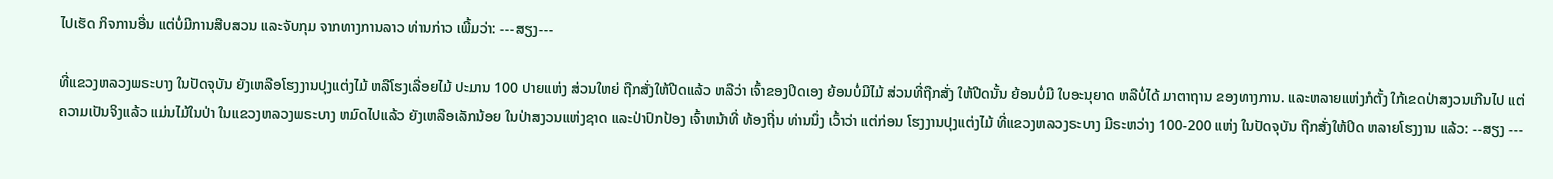ໄປເຮັດ ກິຈການອື່ນ ແຕ່ບໍ່ມີການສືບສວນ ແລະຈັບກຸມ ຈາກທາງການລາວ ທ່ານກ່າວ ເພີ້ມວ່າ: ---ສຽງ---

ທີ່ແຂວງຫລວງພຣະບາງ ໃນປັດຈຸບັນ ຍັງເຫລືອໂຮງງານປຸງແຕ່ງໄມ້ ຫລືໂຮງເລື່ອຍໄມ້ ປະມານ 100 ປາຍແຫ່ງ ສ່ວນໃຫຍ່ ຖືກສັ່ງໃຫ້ປີດແລ້ວ ຫລືວ່າ ເຈົ້າຂອງປິດເອງ ຍ້ອນບໍ່ມີໄມ້ ສ່ວນທີ່ຖືກສັ່ງ ໃຫ້ປີດນັ້ນ ຍ້ອນບໍ່ມີ ໃບອະນຸຍາດ ຫລືບໍ່ໄດ້ ມາຕາຖານ ຂອງທາງການ. ແລະຫລາຍແຫ່ງກໍຕັ້ງ ໃກ້ເຂດປ່າສງວນເກີນໄປ ແຕ່ຄວາມເປັນຈິງແລ້ວ ແມ່ນໄມ້ໃນປ່າ ໃນແຂວງຫລວງພຣະບາງ ຫມົດໄປແລ້ວ ຍັງເຫລືອເລັກນ້ອຍ ໃນປ່າສງວນແຫ່ງຊາດ ແລະປ່າປົກປ້ອງ ເຈົ້າຫນ້າທີ່ ທ້ອງຖີ່ນ ທ່ານນຶ່ງ ເວົ້າວ່າ ແຕ່ກ່ອນ ໂຮງງານປຸງແຕ່ງໄມ້ ທີ່ແຂວງຫລວງຣະບາງ ມີຣະຫວ່າງ 100-200 ແຫ່ງ ໃນປັດຈຸບັນ ຖືກສັ່ງໃຫ້ປິດ ຫລາຍໂຮງງານ ແລ້ວ: --ສຽງ ---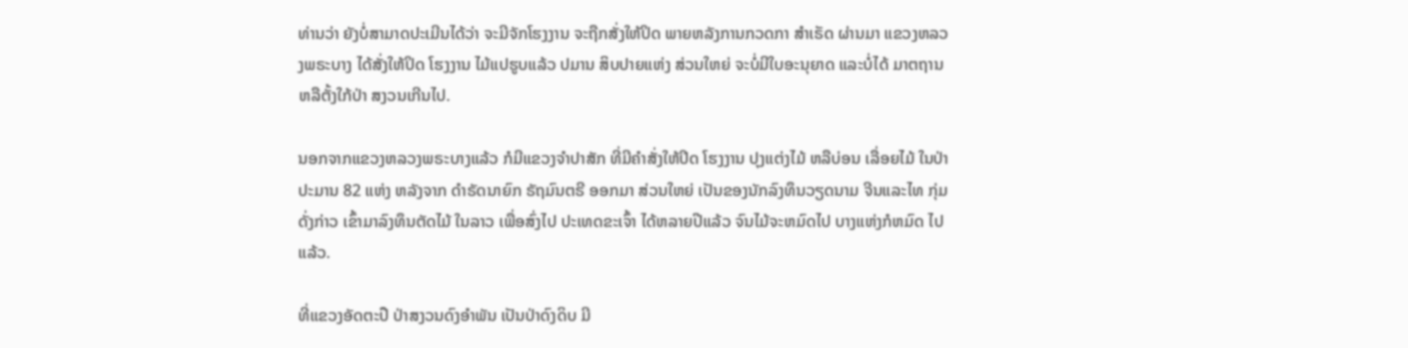ທ່ານວ່າ ຍັງບໍ່ສາມາດປະເມີນໄດ້ວ່າ ຈະມີຈັກໂຮງງານ ຈະຖືກສັ່ງໃຫ້ປິດ ພາຍຫລັງການກວດກາ ສຳເຣັດ ຜ່ານມາ ແຂວງຫລວງພຣະບາງ ໄດ້ສັ່ງໃຫ້ປິດ ໂຮງງານ ໄມ້ແປຮູບແລ້ວ ປມານ ສິບປາຍແຫ່ງ ສ່ວນໃຫຍ່ ຈະບໍ່ມີໃບອະນຸຍາດ ແລະບໍ່ໄດ້ ມາຕຖານ ຫລືຕັ້ງໃກ້ປ່າ ສງວນເກີນໄປ.

ນອກຈາກແຂວງຫລວງພຣະບາງແລ້ວ ກໍມີແຂວງຈຳປາສັກ ທີ່ມີຄຳສັ່ງໃຫ້ປິດ ໂຮງງານ ປຸງແຕ່ງໄມ້ ຫລືບ່ອນ ເລື່ອຍໄມ້ ໃນປ່າປະມານ 82 ແຫ່ງ ຫລັງຈາກ ດຳຣັດນາຍົກ ຣັຖມົນຕຣີ ອອກມາ ສ່ວນໃຫຍ່ ເປັນຂອງນັກລົງທຶນວຽດນາມ ຈີນແລະໄທ ກຸ່ມດັ່ງກ່າວ ເຂົ້າມາລົງທຶນຕັດໄມ້ ໃນລາວ ເພື່ອສົ່ງໄປ ປະເທດຂະເຈົ້າ ໄດ້ຫລາຍປີແລ້ວ ຈົນໄມ້ຈະຫມົດໄປ ບາງແຫ່ງກໍຫມົດ ໄປແລ້ວ.

ທີ່ແຂວງອັດຕະປື ປ່າສງວນດົງອຳພັນ ເປັນປ່າດົງດິບ ມີ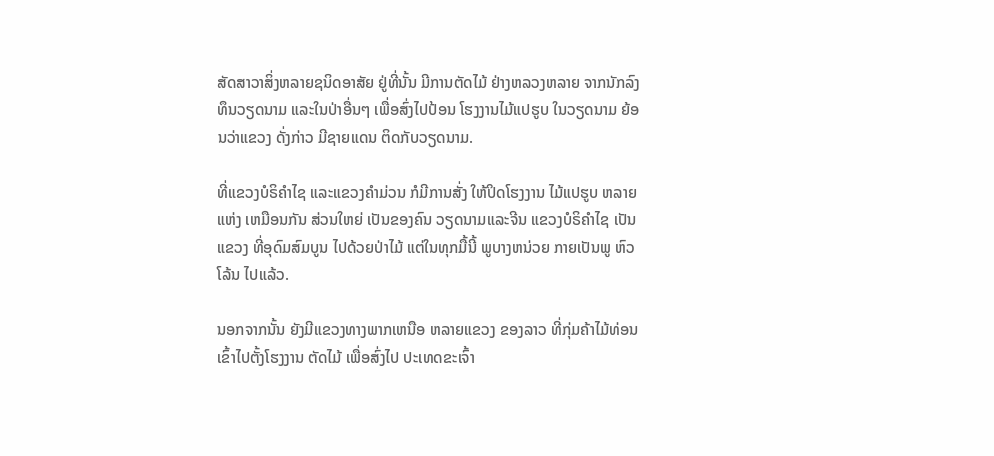ສັດສາວາສິ່ງຫລາຍຊນິດອາສັຍ ຢູ່ທີ່ນັ້ນ ມີການຕັດໄມ້ ຢ່າງຫລວງຫລາຍ ຈາກນັກລົງທຶນວຽດນາມ ແລະໃນປ່າອື່ນໆ ເພື່ອສົ່ງໄປປ້ອນ ໂຮງງານໄມ້ແປຮູບ ໃນວຽດນາມ ຍ້ອນວ່າແຂວງ ດັ່ງກ່າວ ມີຊາຍແດນ ຕິດກັບວຽດນາມ.

ທີ່ແຂວງບໍຣິຄຳໄຊ ແລະແຂວງຄຳມ່ວນ ກໍມີການສັ່ງ ໃຫ້ປິດໂຮງງານ ໄມ້ແປຮູບ ຫລາຍແຫ່ງ ເຫມືອນກັນ ສ່ວນໃຫຍ່ ເປັນຂອງຄົນ ວຽດນາມແລະຈີນ ແຂວງບໍຣິຄຳໄຊ ເປັນແຂວງ ທີ່ອຸດົມສົມບູນ ໄປດ້ວຍປ່າໄມ້ ແຕ່ໃນທຸກມື້ນີ້ ພູບາງຫນ່ວຍ ກາຍເປັນພູ ຫົວໂລ້ນ ໄປແລ້ວ.

ນອກຈາກນັ້ນ ຍັງມີແຂວງທາງພາກເຫນືອ ຫລາຍແຂວງ ຂອງລາວ ທີ່ກຸ່ມຄ້າໄມ້ທ່ອນ ເຂົ້າໄປຕັ້ງໂຮງງານ ຕັດໄມ້ ເພື່ອສົ່ງໄປ ປະເທດຂະເຈົ້າ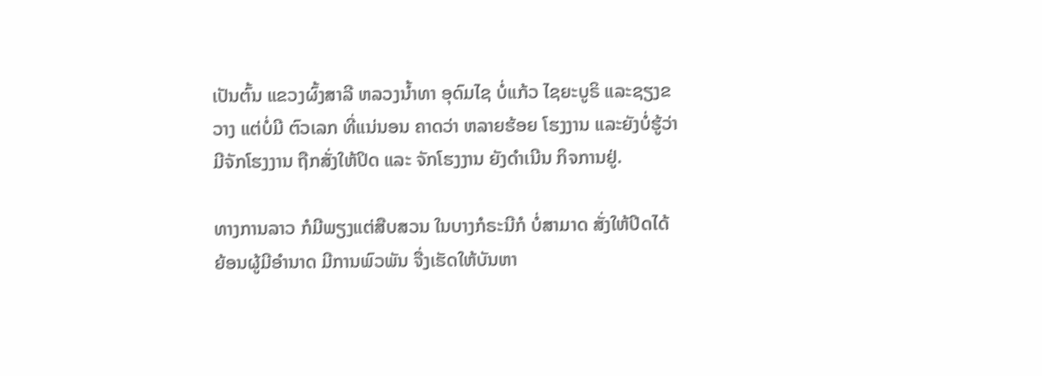ເປັນຕົ້ນ ແຂວງຜົ້ງສາລີ ຫລວງນ້ຳທາ ອຸດົມໄຊ ບໍ່ແກ້ວ ໄຊຍະບູຣິ ແລະຊຽງຂວາງ ແຕ່ບໍ່ມີ ຕົວເລກ ທີ່ແນ່ນອນ ຄາດວ່າ ຫລາຍຮ້ອຍ ໂຮງງານ ແລະຍັງບໍ່ຮູ້ວ່າ ມີຈັກໂຮງງານ ຖືກສັ່ງໃຫ້ປິດ ແລະ ຈັກໂຮງງານ ຍັງດຳເນີນ ກິຈການຢູ່.

ທາງການລາວ ກໍມີພຽງແຕ່ສືບສວນ ໃນບາງກໍຣະນີກໍ ບໍ່ສາມາດ ສັ່ງໃຫ້ປິດໄດ້ ຍ້ອນຜູ້ມີອຳນາດ ມີການພົວພັນ ຈື່ງເຮັດໃຫ້ບັນຫາ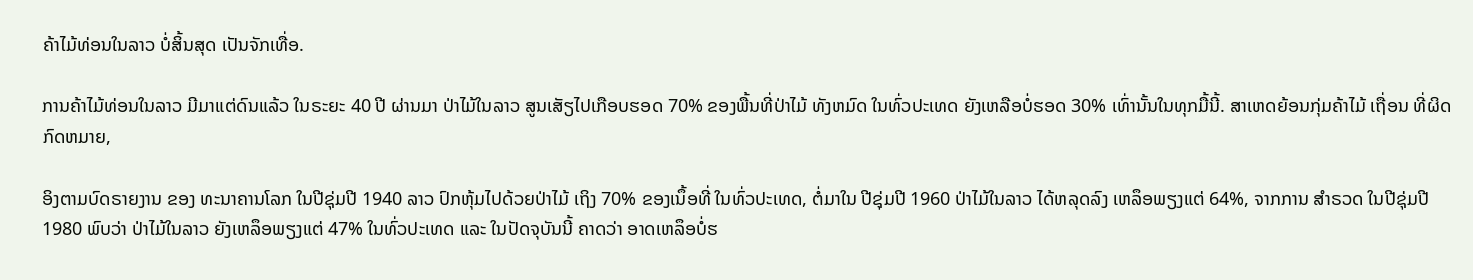ຄ້າໄມ້ທ່ອນໃນລາວ ບໍ່ສິ້ນສຸດ ເປັນຈັກເທື່ອ.

ການຄ້າໄມ້ທ່ອນໃນລາວ ມີມາແຕ່ດົນແລ້ວ ໃນຣະຍະ 40 ປີ ຜ່ານມາ ປ່າໄມ້ໃນລາວ ສູນເສັຽໄປເກືອບຮອດ 70% ຂອງພື້ນທີ່ປ່າໄມ້ ທັງຫມົດ ໃນທົ່ວປະເທດ ຍັງເຫລືອບໍ່ຮອດ 30% ເທົ່ານັ້ນໃນທຸກມື້ນີ້. ສາເຫດຍ້ອນກຸ່ມຄ້າໄມ້ ເຖື່ອນ ທີ່ຜິດກົດຫມາຍ,

ອິງຕາມບົດຣາຍງານ ຂອງ ທະນາຄານໂລກ ໃນປີຊຸ່ມປີ 1940 ລາວ ປົກຫຸ້ມໄປດ້ວຍປ່າໄມ້ ເຖິງ 70% ຂອງເນຶ້ອທີ່ ໃນທົ່ວປະເທດ, ຕໍ່ມາໃນ ປີຊຸ່ມປີ 1960 ປ່າໄມ້ໃນລາວ ໄດ້ຫລຸດລົງ ເຫລຶອພຽງແຕ່ 64%, ຈາກການ ສຳຣວດ ໃນປີຊຸ່ມປີ 1980 ພົບວ່າ ປ່າໄມ້ໃນລາວ ຍັງເຫລຶອພຽງແຕ່ 47% ໃນທົ່ວປະເທດ ແລະ ໃນປັດຈຸບັນນີ້ ຄາດວ່າ ອາດເຫລຶອບໍ່ຮ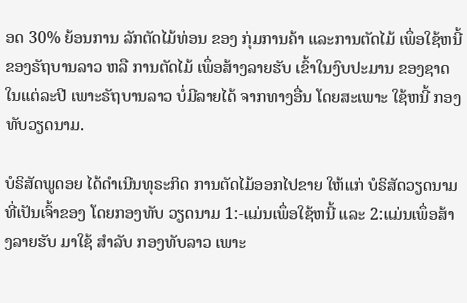ອດ 30% ຍ້ອນການ ລັກຕັດໄມ້ທ່ອນ ຂອງ ກຸ່ມການຄ້າ ແລະການຕັດໄມ້ ເພຶ່ອໃຊ້ຫນີ້ ຂອງຣັຖບານລາວ ຫລື ການຕັດໄມ້ ເພຶ່ອສ້າງລາຍຮັບ ເຂົ້າໃນງົບປະມານ ຂອງຊາດ ໃນແຕ່ລະປີ ເພາະຣັຖບານລາວ ບໍ່ມີລາຍໄດ້ ຈາກທາງອື່ນ ໂດຍສະເພາະ ໃຊ້ຫນີ້ ກອງທັບວຽດນາມ.

ບໍຣິສັດພູດອຍ ໄດ້ດຳເນີນທຸຣະກິດ ການຕັດໄມ້ອອກໄປຂາຍ ໃຫ້ແກ່ ບໍຣິສັດວຽດນາມ ທີ່ເປັນເຈົ້າຂອງ ໂດຍກອງທັບ ວຽດນາມ 1:-ແມ່ນເພຶ່ອໃຊ້ຫນີ້ ແລະ 2:ແມ່ນເພຶ່ອສ້າງລາຍຮັບ ມາໃຊ້ ສຳລັບ ກອງທັບລາວ ເພາະ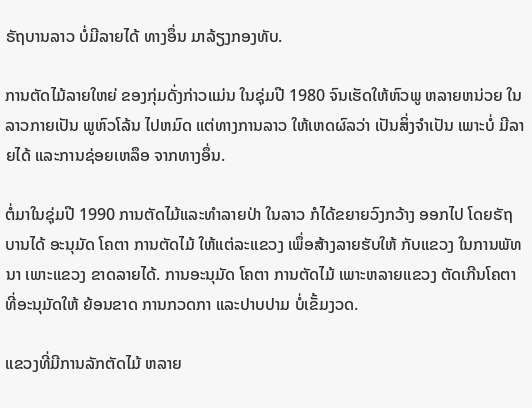ຣັຖບານລາວ ບໍ່ມີລາຍໄດ້ ທາງອຶ່ນ ມາລ້ຽງກອງທັບ.

ການຕັດໄມ້ລາຍໃຫຍ່ ຂອງກຸ່ມດັ່ງກ່າວແມ່ນ ໃນຊຸ່ມປີ 1980 ຈົນເຮັດໃຫ້ຫົວພູ ຫລາຍຫນ່ວຍ ໃນລາວກາຍເປັນ ພູຫົວໂລ້ນ ໄປຫມົດ ແຕ່ທາງການລາວ ໃຫ້ເຫດຜົລວ່າ ເປັນສິ່ງຈຳເປັນ ເພາະບໍ່ ມີລາຍໄດ້ ແລະການຊ່ອຍເຫລຶອ ຈາກທາງອຶ່ນ.

ຕໍ່ມາໃນຊຸ່ມປີ 1990 ການຕັດໄມ້ແລະທຳລາຍປ່າ ໃນລາວ ກໍໄດ້ຂຍາຍວົງກວ້າງ ອອກໄປ ໂດຍຣັຖບານໄດ້ ອະນຸມັດ ໂຄຕາ ການຕັດໄມ້ ໃຫ້ແຕ່ລະແຂວງ ເພຶ່ອສ້າງລາຍຮັບໃຫ້ ກັບແຂວງ ໃນການພັທນາ ເພາະແຂວງ ຂາດລາຍໄດ້. ການອະນຸມັດ ໂຄຕາ ການຕັດໄມ້ ເພາະຫລາຍແຂວງ ຕັດເກີນໂຄຕາ ທີ່ອະນຸມັດໃຫ້ ຍ້ອນຂາດ ການກວດກາ ແລະປາບປາມ ບໍ່ເຂັ້ມງວດ.

ແຂວງທີ່ມີການລັກຕັດໄມ້ ຫລາຍ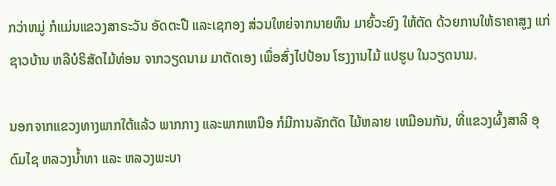ກວ່າຫມູ່ ກໍແມ່ນແຂວງສາຣະວັນ ອັດຕະປື ແລະເຊກອງ ສ່ວນໃຫຍ່ຈາກນາຍທຶນ ມາຍົ້ວະຍົງ ໃຫ້ຕັດ ດ້ວຍການໃຫ້ຣາຄາສູງ ແກ່ຊາວບ້ານ ຫລືບໍຣິສັດໄມ້ທ່ອນ ຈາກວຽດນາມ ມາຕັດເອງ ເພຶ່ອສົ່ງໄປປ້ອນ ໂຮງງານໄມ້ ແປຮູບ ໃນວຽດນາມ.

ນອກຈາກແຂວງທາງພາກໃຕ້ແລ້ວ ພາກກາງ ແລະພາກເຫນືອ ກໍມີການລັກຕັດ ໄມ້ຫລາຍ ເຫມືອນກັນ, ທີ່ແຂວງຜົ້ງສາລີ ອຸດົມໄຊ ຫລວງນ້ຳທາ ແລະ ຫລວງພະບາ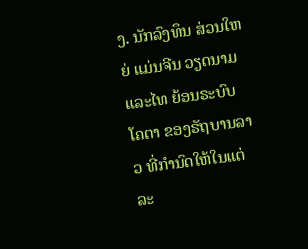ງ. ນັກລົງທຶນ ສ່ວນໃຫຍ່ ແມ່ນຈີນ ວຽດນາມ ແລະໄທ ຍ້ອນຣະບົບ ໂຄຕາ ຂອງຣັຖບານລາວ ທີ່ກຳນົດໃຫ້ໃນແຕ່ລະ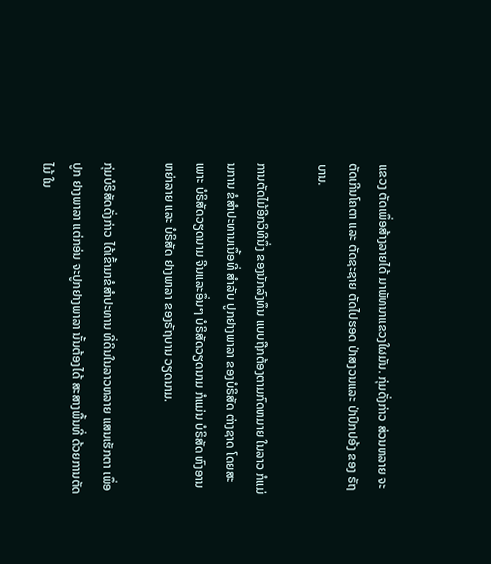ແຂວງ ຕັດເພຶ່ອສ້າງລາຍໄດ້ ມາພັທນາແຂວງໃຜມັນ. ກຸ່ມດັ່ງກ່າວ ສ່ວນຫລາຍ ຈະຕັດເກີນໂຄຕາ ແລະ ຕັດຊະຊາຍ ຕັດໄປຮອດ ປ່າສງວນແລະ ປ່າປົກປອ້ງ ຂອງ ຣັຖບານ.

ການຕັດໄມ້ອີກວິທີນຶ່ງ ຂອງນັກລົງທຶນ ແບບຖືກຕ້ອງຕາມກົດຫມາຍ ໃນລາວ ກໍແມ່ນການ ຂໍສຳປະທານເນຶ້ອທີ່ ສຳລັບ ປູກຢາງພາລາ ຂອງບໍຣິສັດ ຕ່າງຊາດ ໂດຍສະເພາະ ບໍຣິສັດວຽດນາມ ຈີນແລະອຶ່ນໆ ບໍຣິສັດວຽດນາມ ກໍແມ່ນ ບໍຣິສັດ ຫົງອານ ຫຍ່າລາຍ ແລະ ບໍຣິສັດ ຢາງພາລາ ຂອງຣັຖບານ ວຽດນາມ.

ກຸ່ມບໍຣິສັດດັ່ງກ່າວ ໄດ້ເຂົ້າມາຂໍສຳປະທານ ທີ່ດິນໃນລາວຫລາຍ ແສນເຮັກຕາ ເພຶ່ອປູກ ຢາງພາລາ ແຕ່ກອ່ນ ຈະປູກຢາງພາລາ ນັ້ນຕ້ອງໄດ້ ສະສາງພື້ນທີ່ ດ້ວຍການຕັດໄມ້ ໃນ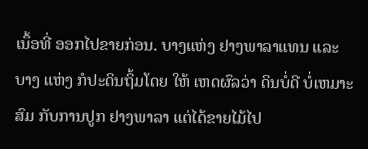ເນຶ້ອທີ່ ອອກໄປຂາຍກ່ອນ. ບາງແຫ່ງ ຢາງພາລາແທນ ແລະບາງ ແຫ່ງ ກໍປະດິນຖິ້ມໂດຍ ໃຫ້ ເຫດຜົລວ່າ ດິນບໍ່ດີ ບໍ່ເຫມາະສົມ ກັບການປູກ ຢາງພາລາ ແຕ່ໄດ້ຂາຍໄມ້ໄປ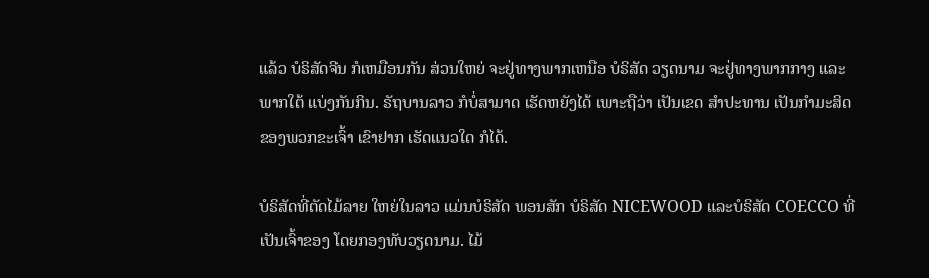ແລ້ວ ບໍຣິສັດຈີນ ກໍເຫມືອນກັນ ສ່ວນໃຫຍ່ ຈະຢູ່ທາງພາກເຫນືອ ບໍຣິສັດ ວຽດນາມ ຈະຢູ່ທາງພາກກາງ ແລະພາກໃຕ້ ແບ່ງກັນກິນ. ຣັຖບານລາວ ກໍບໍ່ສາມາດ ເຮັດຫຍັງໄດ້ ເພາະຖືວ່າ ເປັນເຂດ ສຳປະທານ ເປັນກຳມະສິດ ຂອງພວກຂະເຈົ້າ ເຂົາຢາກ ເຮັດແນວໃດ ກໍໄດ້.

ບໍຣິສັດທີ່ຕັດໄມ້ລາຍ ໃຫຍ່ໃນລາວ ແມ່ນບໍຣິສັດ ພອນສັກ ບໍຣິສັດ NICEWOOD ແລະບໍຣິສັດ COECCO ທີ່ເປັນເຈົ້າຂອງ ໂດຍກອງທັບວຽດນາມ. ໄມ້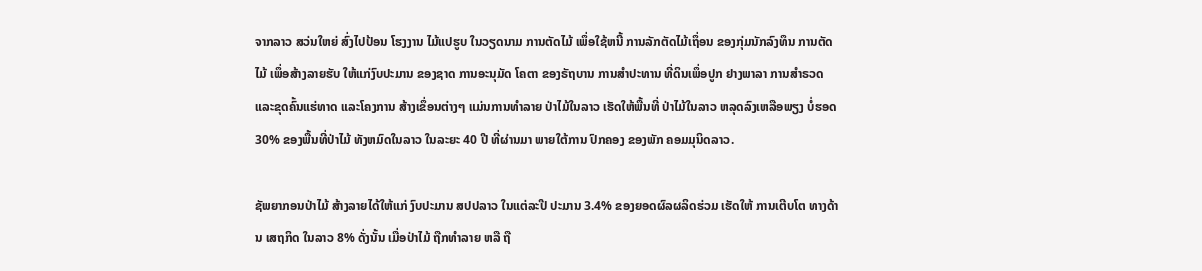ຈາກລາວ ສວ່ນໃຫຍ່ ສົ່ງໄປປ້ອນ ໂຮງງານ ໄມ້ແປຮູບ ໃນວຽດນາມ ການຕັດໄມ້ ເພຶ່ອໃຊ້ຫນີ້ ການລັກຕັດໄມ້ເຖຶ່ອນ ຂອງກຸ່ມນັກລົງທຶນ ການຕັດໄມ້ ເພຶ່ອສ້າງລາຍຮັບ ໃຫ້ແກ່ງົບປະມານ ຂອງຊາດ ການອະນຸມັດ ໂຄຕາ ຂອງຣັຖບານ ການສຳປະທານ ທີ່ດິນເພຶ່ອປູກ ຢາງພາລາ ການສຳຣວດ ແລະຂຸດຄົ້ນແຮ່ທາດ ແລະໂຄງການ ສ້າງເຂຶ່ອນຕ່າງໆ ແມ່ນການທຳລາຍ ປ່າໄມ້ໃນລາວ ເຮັດໃຫ້ພື້ນທີ່ ປ່າໄມ້ໃນລາວ ຫລຸດລົງເຫລືອພຽງ ບໍ່ຮອດ 30% ຂອງພື້ນທີ່ປ່າໄມ້ ທັງຫມົດໃນລາວ ໃນລະຍະ 40 ປີ ທີ່ຜ່ານມາ ພາຍໃຕ້ການ ປົກຄອງ ຂອງພັກ ຄອມມຸນິດລາວ.

ຊັພຍາກອນປ່າໄມ້ ສ້າງລາຍໄດ້ໃຫ້ແກ່ ງົບປະມານ ສປປລາວ ໃນແຕ່ລະປີ ປະມານ 3.4% ຂອງຍອດຜົລຜລິດຮ່ວມ ເຮັດໃຫ້ ການເຕີບໂຕ ທາງດ້ານ ເສຖກິດ ໃນລາວ 8% ດັ່ງນັ້ນ ເມື່ອປ່າໄມ້ ຖືກທຳລາຍ ຫລື ຖື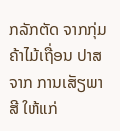ກລັກຕັດ ຈາກກຸ່ມຄ້າໄມ້ເຖື່ອນ ປາສຈາກ ການເສັຽພາສີ ໃຫ້ແກ່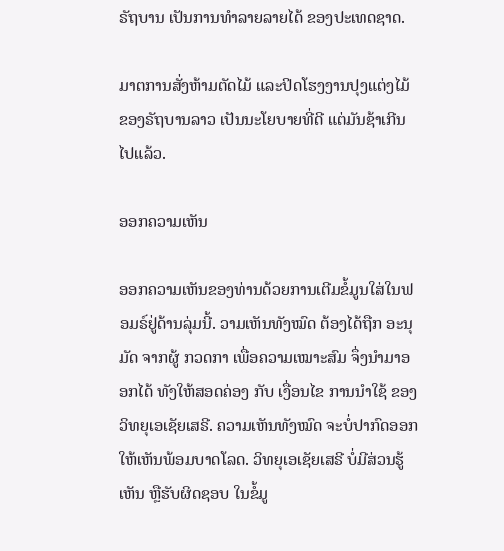ຣັຖບານ ເປັນການທຳລາຍລາຍໄດ້ ຂອງປະເທດຊາດ.

ມາຕການສັ່ງຫ້າມຕັດໄມ້ ແລະປິດໂຮງງານປຸງແຕ່ງໄມ້ ຂອງຣັຖບານລາວ ເປັນນະໂຍບາຍທີ່ດີ ແຕ່ມັນຊ້າເກີນໄປແລ້ວ.

ອອກຄວາມເຫັນ

ອອກຄວາມເຫັນຂອງທ່ານດ້ວຍການເຕີມຂໍ້ມູນໃສ່ໃນຟອມຣ໌ຢູ່ດ້ານລຸ່ມນີ້. ວາມເຫັນທັງໝົດ ຕ້ອງໄດ້ຖືກ ອະນຸມັດ ຈາກຜູ້ ກວດກາ ເພື່ອຄວາມເໝາະສົມ ຈຶ່ງນໍາມາອອກໄດ້ ທັງໃຫ້ສອດຄ່ອງ ກັບ ເງື່ອນໄຂ ການນຳໃຊ້ ຂອງ ວິທຍຸເອເຊັຍເສຣີ. ຄວາມເຫັນທັງໝົດ ຈະບໍ່ປາກົດອອກ ໃຫ້ເຫັນພ້ອມບາດໂລດ. ວິທຍຸເອເຊັຍເສຣີ ບໍ່ມີສ່ວນຮູ້ເຫັນ ຫຼືຮັບຜິດຊອບ ໃນຂໍ້ມູ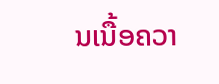ນເນື້ອຄວາ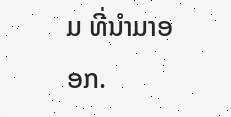ມ ທີ່ນໍາມາອອກ.